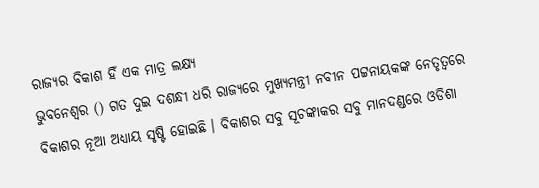ରାଜ୍ୟର ବିକାଶ ହିଁ ଏକ ମାତ୍ର ଲକ୍ଷ୍ୟ
ଭୁବନେଶ୍ବର () ଗତ ଦୁଇ ଦଶନ୍ଧୀ ଧରି ରାଜ୍ୟରେ ମୁଖ୍ୟମନ୍ତ୍ରୀ ନବୀନ ପଟ୍ଟନାୟକଙ୍କ ନେତୃତ୍ବରେ ବିକାଶର ନୂଆ ଅଧ୍ୟାୟ ସୃଷ୍ଟି ହୋଇଛି । ବିକାଶର ସବୁ ସୂଚଙ୍କାକର ସବୁ ମାନଦଣ୍ଡରେ ଓଡିଶା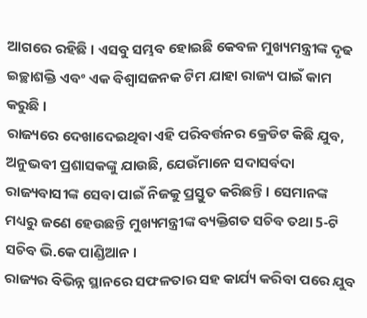ଆଗରେ ରହିଛି । ଏସବୁ ସମ୍ଭବ ହୋଇଛି କେବଳ ମୁଖ୍ୟମନ୍ତ୍ରୀଙ୍କ ଦୃଢ ଇଚ୍ଛାଶକ୍ତି ଏବଂ ଏକ ବିଶ୍ବାସଜନକ ଟିମ ଯାହା ରାଜ୍ୟ ପାଇଁ କାମ କରୁଛି ।
ରାଜ୍ୟରେ ଦେଖାଦେଇଥିବା ଏହି ପରିବର୍ତ୍ତନର କ୍ରେଡିଟ କିଛି ଯୁବ, ଅନୁଭବୀ ପ୍ରଶାସକଙ୍କୁ ଯାଉଛି, ଯେଉଁମାନେ ସଦାସର୍ବଦା ରାଜ୍ୟବାସୀଙ୍କ ସେବା ପାଇଁ ନିଜକୁ ପ୍ରସ୍ତୁତ କରିଛନ୍ତି । ସେମାନଙ୍କ ମଧ୍ୟରୁ ଜଣେ ହେଉଛନ୍ତି ମୁଖ୍ୟମନ୍ତ୍ରୀଙ୍କ ବ୍ୟକ୍ତିଗତ ସଚିବ ତଥା 5-ଟି ସଚିବ ଭି.କେ ପାଣ୍ଡିଆନ ।
ରାଜ୍ୟର ବିଭିନ୍ନ ସ୍ଥାନରେ ସଫଳତାର ସହ କାର୍ଯ୍ୟ କରିବା ପରେ ଯୁବ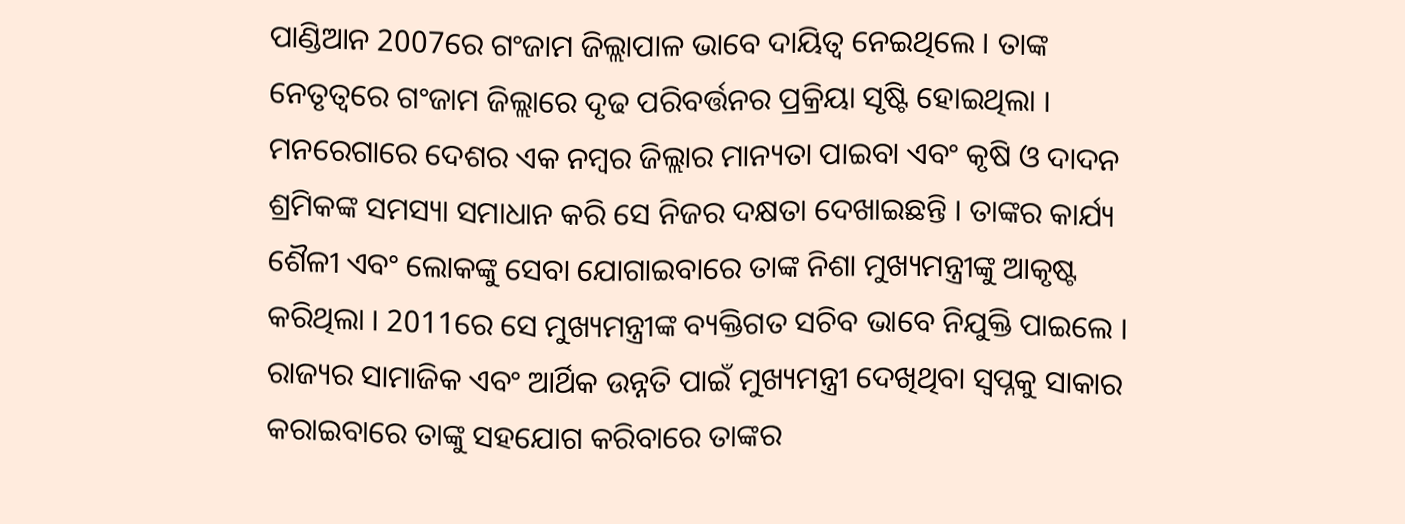ପାଣ୍ଡିଆନ 2007ରେ ଗଂଜାମ ଜିଲ୍ଲାପାଳ ଭାବେ ଦାୟିତ୍ବ ନେଇଥିଲେ । ତାଙ୍କ ନେତୃତ୍ବରେ ଗଂଜାମ ଜିଲ୍ଲାରେ ଦୃଢ ପରିବର୍ତ୍ତନର ପ୍ରକ୍ରିୟା ସୃଷ୍ଟି ହୋଇଥିଲା । ମନରେଗାରେ ଦେଶର ଏକ ନମ୍ବର ଜିଲ୍ଲାର ମାନ୍ୟତା ପାଇବା ଏବଂ କୃଷି ଓ ଦାଦନ ଶ୍ରମିକଙ୍କ ସମସ୍ୟା ସମାଧାନ କରି ସେ ନିଜର ଦକ୍ଷତା ଦେଖାଇଛନ୍ତି । ତାଙ୍କର କାର୍ଯ୍ୟ ଶୈଳୀ ଏବଂ ଲୋକଙ୍କୁ ସେବା ଯୋଗାଇବାରେ ତାଙ୍କ ନିଶା ମୁଖ୍ୟମନ୍ତ୍ରୀଙ୍କୁ ଆକୃଷ୍ଟ କରିଥିଲା । 2011ରେ ସେ ମୁଖ୍ୟମନ୍ତ୍ରୀଙ୍କ ବ୍ୟକ୍ତିଗତ ସଚିବ ଭାବେ ନିଯୁକ୍ତି ପାଇଲେ । ରାଜ୍ୟର ସାମାଜିକ ଏବଂ ଆର୍ଥିକ ଉନ୍ନତି ପାଇଁ ମୁଖ୍ୟମନ୍ତ୍ରୀ ଦେଖିଥିବା ସ୍ବପ୍ନକୁ ସାକାର କରାଇବାରେ ତାଙ୍କୁ ସହଯୋଗ କରିବାରେ ତାଙ୍କର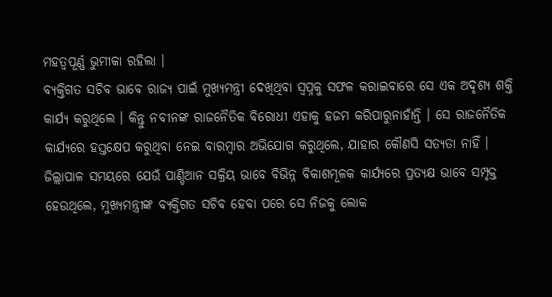ମହତ୍ବପୂର୍ଣ୍ଣ ଭୁମୀକା ରହିଲା ।
ବ୍ୟକ୍ତିଗତ ସଚିବ ଭାବେ ରାଜ୍ୟ ପାଇଁ ମୁଖ୍ୟମନ୍ତ୍ରୀ ଦେଖିଥିବା ସ୍ବପ୍ନକୁ ସଫଳ କରାଇବାରେ ସେ ଏକ ଅଦୃଶ୍ୟ ଶକ୍ତି କାର୍ଯ୍ୟ କରୁଥିଲେ । କିନ୍ତୁ ନବୀନଙ୍କ ରାଜନୈତିକ ବିରୋଧୀ ଏହାକୁ ହଜମ କରିପାରୁନାହାଁନ୍ତି । ସେ ରାଜନୈତିକ କାର୍ଯ୍ୟରେ ହସ୍ତକ୍ଷେପ କରୁଥିବା ନେଇ ବାରମ୍ବାର ଅଭିଯୋଗ କରୁଥିଲେ, ଯାହାର କୌଣସି ସତ୍ୟତା ନାହିଁ । ଜିଲ୍ଲାପାଳ ସମୟରେ ଯେଉଁ ପାଣ୍ଡିଆନ ସକ୍ରିୟ ଭାବେ ବିଭିନ୍ନ ବିକାଶମୂଳକ କାର୍ଯ୍ୟରେ ପ୍ରତ୍ୟକ୍ଷ ଭାବେ ସମ୍ପୃକ୍ତ ହେଉଥିଲେ, ମୁଖ୍ୟମନ୍ତ୍ରୀଙ୍କ ବ୍ୟକ୍ତିଗତ ସଚିବ ହେବା ପରେ ସେ ନିଜକୁ ଲୋକ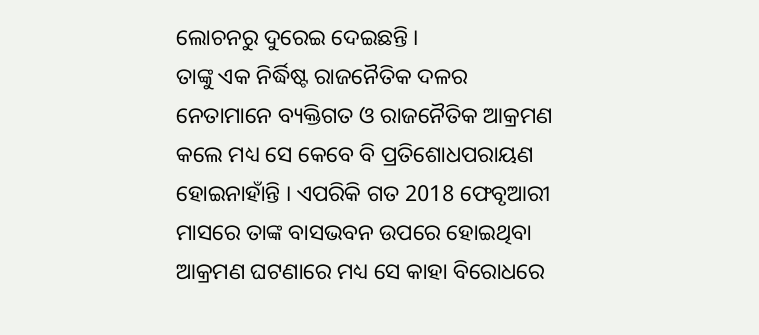ଲୋଚନରୁ ଦୁରେଇ ଦେଇଛନ୍ତି ।
ତାଙ୍କୁ ଏକ ନିର୍ଦ୍ଧିଷ୍ଟ ରାଜନୈତିକ ଦଳର ନେତାମାନେ ବ୍ୟକ୍ତିଗତ ଓ ରାଜନୈତିକ ଆକ୍ରମଣ କଲେ ମଧ୍ୟ ସେ କେବେ ବି ପ୍ରତିଶୋଧପରାୟଣ ହୋଇନାହାଁନ୍ତି । ଏପରିକି ଗତ 2018 ଫେବୃଆରୀ ମାସରେ ତାଙ୍କ ବାସଭବନ ଉପରେ ହୋଇଥିବା ଆକ୍ରମଣ ଘଟଣାରେ ମଧ୍ୟ ସେ କାହା ବିରୋଧରେ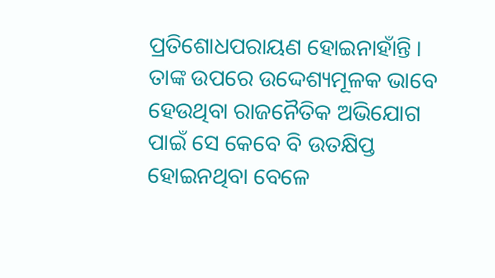ପ୍ରତିଶୋଧପରାୟଣ ହୋଇନାହାଁନ୍ତି । ତାଙ୍କ ଉପରେ ଉଦ୍ଦେଶ୍ୟମୂଳକ ଭାବେ ହେଉଥିବା ରାଜନୈତିକ ଅଭିଯୋଗ ପାଇଁ ସେ କେବେ ବି ଉତକ୍ଷିପ୍ତ ହୋଇନଥିବା ବେଳେ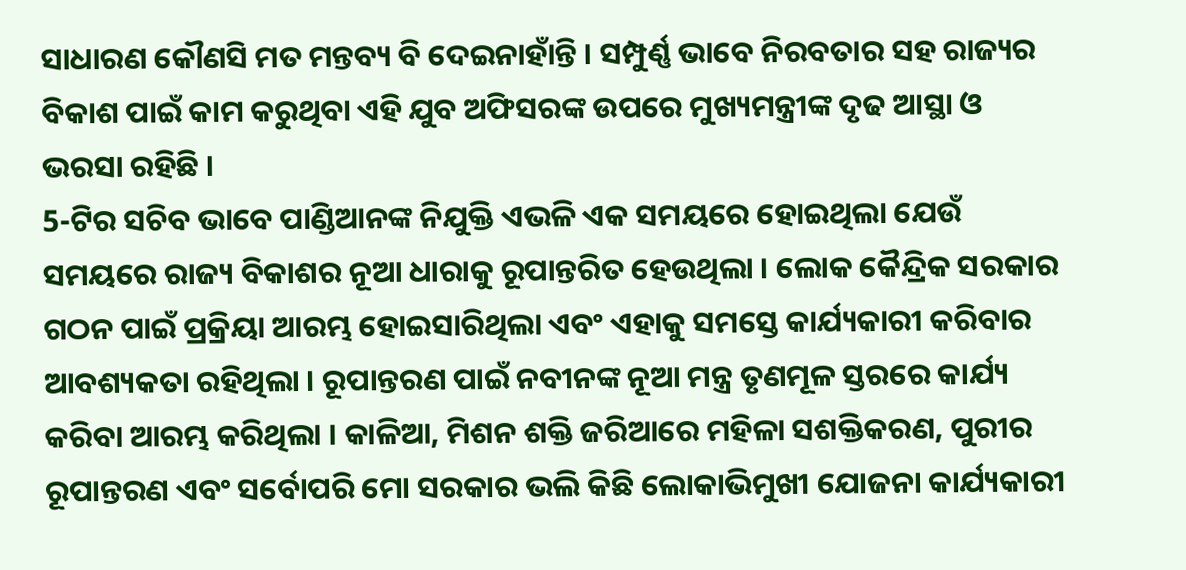ସାଧାରଣ କୌଣସି ମତ ମନ୍ତବ୍ୟ ବି ଦେଇନାହାଁନ୍ତି । ସମ୍ପୁର୍ଣ୍ଣ ଭାବେ ନିରବତାର ସହ ରାଜ୍ୟର ବିକାଶ ପାଇଁ କାମ କରୁଥିବା ଏହି ଯୁବ ଅଫିସରଙ୍କ ଉପରେ ମୁଖ୍ୟମନ୍ତ୍ରୀଙ୍କ ଦୃଢ ଆସ୍ଥା ଓ ଭରସା ରହିଛି ।
5-ଟିର ସଚିବ ଭାବେ ପାଣ୍ଡିଆନଙ୍କ ନିଯୁକ୍ତି ଏଭଳି ଏକ ସମୟରେ ହୋଇଥିଲା ଯେଉଁ ସମୟରେ ରାଜ୍ୟ ବିକାଶର ନୂଆ ଧାରାକୁ ରୂପାନ୍ତରିତ ହେଉଥିଲା । ଲୋକ କୈନ୍ଦ୍ରିକ ସରକାର ଗଠନ ପାଇଁ ପ୍ରକ୍ରିୟା ଆରମ୍ଭ ହୋଇସାରିଥିଲା ଏବଂ ଏହାକୁ ସମସ୍ତେ କାର୍ଯ୍ୟକାରୀ କରିବାର ଆବଶ୍ୟକତା ରହିଥିଲା । ରୂପାନ୍ତରଣ ପାଇଁ ନବୀନଙ୍କ ନୂଆ ମନ୍ତ୍ର ତୃଣମୂଳ ସ୍ତରରେ କାର୍ଯ୍ୟ କରିବା ଆରମ୍ଭ କରିଥିଲା । କାଳିଆ, ମିଶନ ଶକ୍ତି ଜରିଆରେ ମହିଳା ସଶକ୍ତିକରଣ, ପୁରୀର ରୂପାନ୍ତରଣ ଏବଂ ସର୍ବୋପରି ମୋ ସରକାର ଭଲି କିଛି ଲୋକାଭିମୁଖୀ ଯୋଜନା କାର୍ଯ୍ୟକାରୀ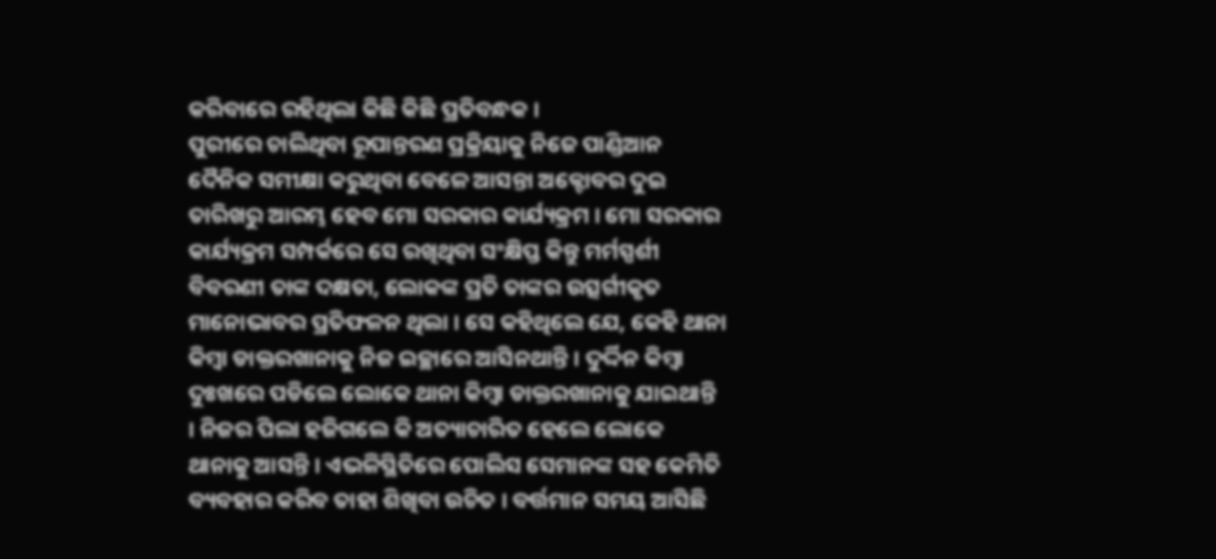କରିବାରେ ରହିଥିଲା କିଛି କିଛି ପ୍ରତିବନ୍ଧକ ।
ପୁରୀରେ ଚାଲିଥିବା ରୂପାନ୍ତରଣ ପ୍ରକ୍ରିୟାକୁ ନିଜେ ପାଣ୍ଡିଆନ ଦୈନିକ ସମୀକ୍ଷା କରୁଥିବା ବେଳେ ଆସନ୍ତା ଅକ୍ଟୋବର ଦୁଇ ତାରିଖରୁ ଆରମ୍ଭ ହେବ ମୋ ସରକାର କାର୍ଯ୍ୟକ୍ରମ । ମୋ ସରକାର କାର୍ଯ୍ୟକ୍ରମ ସମ୍ପର୍କରେ ସେ ରଖିଥିବା ସଂକ୍ଷିପ୍ତ କିନ୍ତୁ ମର୍ମସ୍ପର୍ଶୀ ବିବରଣୀ ତାଙ୍କ ଦକ୍ଷତା, ଲୋକଙ୍କ ପ୍ରତି ତାଙ୍କର ଉତ୍ସର୍ଗୀକୃତ ମାନୋଭାବର ପ୍ରତିଫଳନ ଥିଲା । ସେ କହିଥିଲେ ଯେ, କେହି ଥାନା କିମ୍ବା ଡାକ୍ତରଖାନାକୁ ନିଜ ଇଚ୍ଛାରେ ଆସିନଥାନ୍ତି । ଦୁର୍ଦ୍ଦିନ କିମ୍ବା ଦୁଃଖରେ ପଡିଲେ ଲୋକେ ଥାନା କିମ୍ବା ଡାକ୍ତରଖାନାକୁ ଯାଇଥାନ୍ତି । ନିଜର ପିଲା ହଜିଗଲେ କି ଅତ୍ୟାଚାରିତ ହେଲେ ଲୋକେ ଥାନାକୁ ଆସନ୍ତି । ଏଭଳିସ୍ଥିତିରେ ପୋଲିସ ସେମାନଙ୍କ ସହ କେମିତି ବ୍ୟବହାର କରିବ ତାହା ଶିଖିବା ଉଚିତ । ବର୍ତ୍ତମାନ ସମୟ ଆସିଛି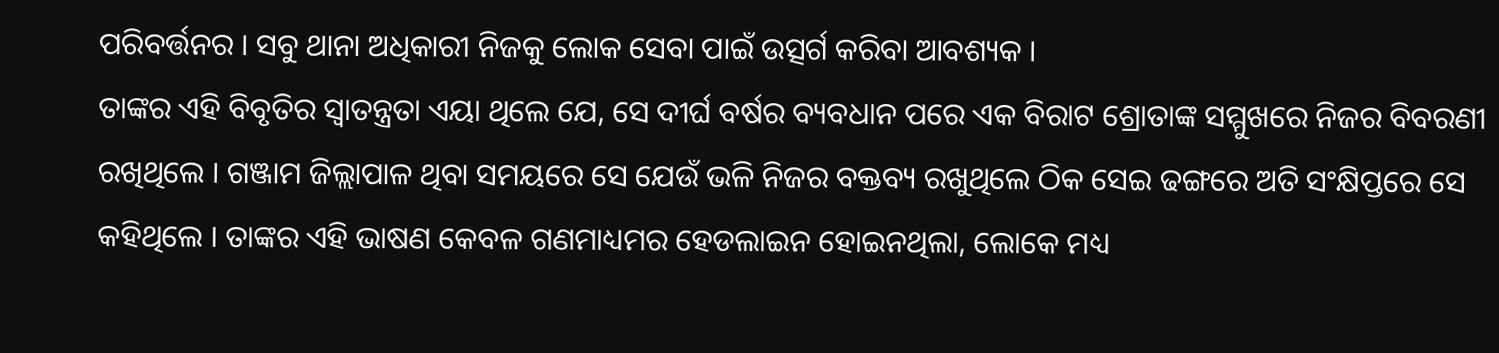ପରିବର୍ତ୍ତନର । ସବୁ ଥାନା ଅଧିକାରୀ ନିଜକୁ ଲୋକ ସେବା ପାଇଁ ଉତ୍ସର୍ଗ କରିବା ଆବଶ୍ୟକ ।
ତାଙ୍କର ଏହି ବିବୃତିର ସ୍ବାତନ୍ତ୍ରତା ଏୟା ଥିଲେ ଯେ, ସେ ଦୀର୍ଘ ବର୍ଷର ବ୍ୟବଧାନ ପରେ ଏକ ବିରାଟ ଶ୍ରୋତାଙ୍କ ସମ୍ମୁଖରେ ନିଜର ବିବରଣୀ ରଖିଥିଲେ । ଗଞ୍ଜାମ ଜିଲ୍ଲାପାଳ ଥିବା ସମୟରେ ସେ ଯେଉଁ ଭଳି ନିଜର ବକ୍ତବ୍ୟ ରଖୁଥିଲେ ଠିକ ସେଇ ଢଙ୍ଗରେ ଅତି ସଂକ୍ଷିପ୍ତରେ ସେ କହିଥିଲେ । ତାଙ୍କର ଏହି ଭାଷଣ କେବଳ ଗଣମାଧ୍ୟମର ହେଡଲାଇନ ହୋଇନଥିଲା, ଲୋକେ ମଧ୍ୟ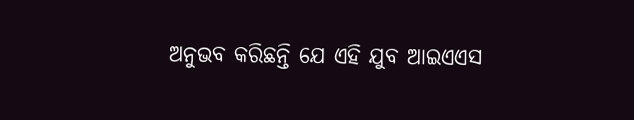ଅନୁଭବ କରିଛନ୍ତି ଯେ ଏହି ଯୁବ ଆଇଏଏସ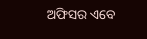ଅଫିସର ଏବେ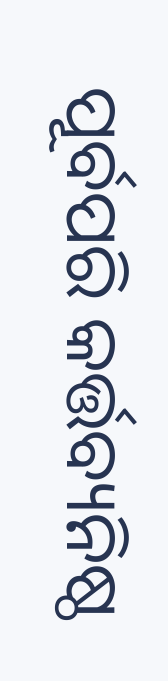ପୂର୍ବପରି କର୍ତ୍ତବ୍ୟନିଷ୍ଠ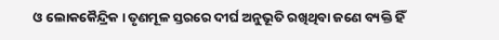ଓ ଲୋକକୈନ୍ଦ୍ରିକ । ତୃଣମୂଳ ସ୍ତରରେ ଦୀର୍ଘ ଅନୁଭୂତି ରଖିଥିବା ଜଣେ ବ୍ୟକ୍ତି ହିଁ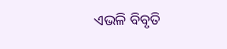ଏଭଳି ବିବୃତି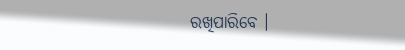ରଖିପାରିବେ ।